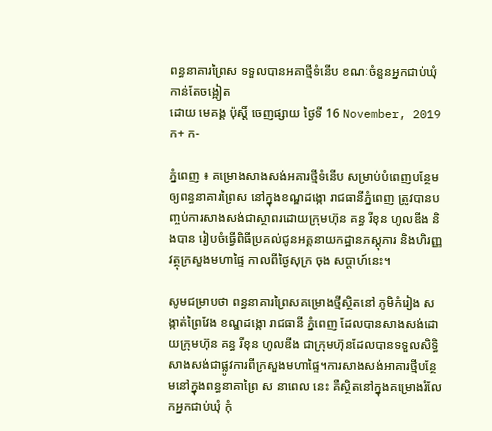ពន្ធនាគារព្រៃស ទទួលបានអគាថ្មីទំនើប ខណៈចំនួនអ្នកជាប់ឃុំកាន់តែចង្អៀត
ដោយ មេគង្គ ប៉ុស្តិ៍ ចេញផ្សាយ ថ្ងៃទី 16 November, 2019 ក+ ក-

ភ្នំពេញ ៖ គម្រោងសាងសង់អគារថ្មីទំនើប សម្រាប់បំពេញបន្ថែមឲ្យពន្ធនាគារព្រៃស នៅក្នុងខណ្ឌដង្កោ រាជធានីភ្នំពេញ ត្រូវបានបញ្ចប់ការសាងសង់ជាស្ថាពរដោយក្រុមហ៊ុន គន្ធ រីខុន ហូលឌីង និងបាន រៀបចំធ្វើពិធីប្រគល់ជូនអគ្គនាយកដ្ឋានភស្តុភារ និងហិរញ្ញវត្ថុក្រសួងមហាផ្ទៃ កាលពីថ្ងៃសុក្រ ចុង សប្តាហ៍នេះ។

សូមជម្រាបថា ពន្ធនាគារព្រៃសគម្រោងថ្មីស្ថិតនៅ ភូមិកំរៀង សង្កាត់ព្រៃវែង ខណ្ឌដង្កោ រាជធានី ភ្នំពេញ ដែលបានសាងសង់ដោយក្រុមហ៊ុន គន្ធ រីខុន ហូលឌីង ជាក្រុមហ៊ុនដែលបានទទួលសិទ្ធិ សាងសង់ជាផ្លូវការពីក្រសួងមហាផ្ទៃ។ការសាងសង់អាគារថ្មីបន្ថែមនៅក្នុងពន្ធនាគាព្រៃ ស នាពេល នេះ គឺស្ថិតនៅក្នុងគម្រោងរំលែកអ្នកជាប់ឃុំ កុំ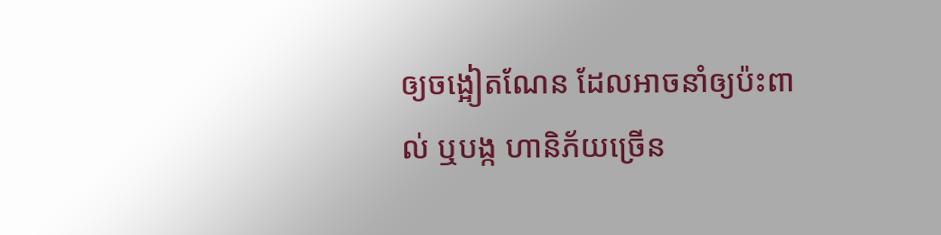ឲ្យចង្អៀតណែន ដែលអាចនាំឲ្យប៉ះពាល់ ឬបង្ក ហានិភ័យច្រើន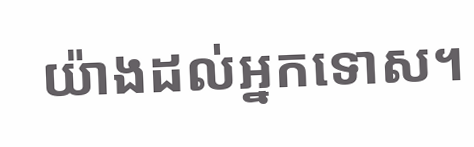យ៉ាងដល់អ្នកទោស។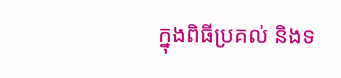ក្នុងពិធីប្រគល់ និងទ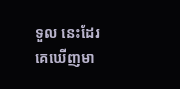ទួល នេះដែរ គេឃើញមា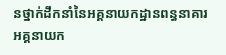នថ្នាក់ដឹកនាំនៃអគ្គនាយកដ្ឋានពន្ធនាគារ អគ្គនាយក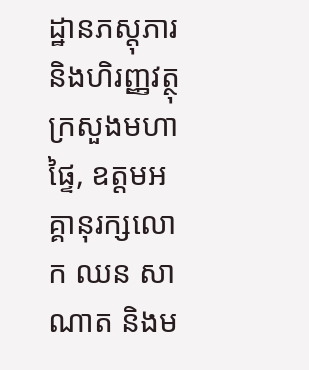ដ្ឋានភស្តុភារ និងហិរញ្ញវត្ថុ ក្រសួងមហាផ្ទៃ, ឧត្តមអគ្គានុរក្សលោក ឈន សាណាត និងម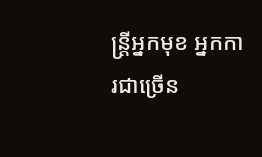ន្ត្រីអ្នកមុខ អ្នកការជាច្រើន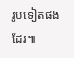រូបទៀតផងដែរ៕